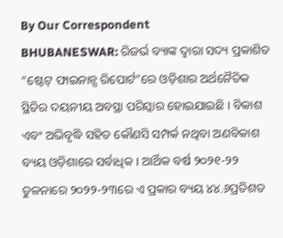By Our Correspondent
BHUBANESWAR: ରିଜର୍ଭ ବ୍ୟାଙ୍କ ଦ୍ୱାରା ସଦ୍ୟ ପ୍ରକାଶିତ “ଷ୍ଟେଟ୍ ଫାଇନାନ୍ସ ରିପୋର୍ଟ”ରେ ଓଡ଼ିଶାର ଅର୍ଥନୈତିକ ସ୍ଥିତିର ଦୟନୀୟ ଅବସ୍ଥା ପରିସ୍କାର ହୋଇଯାଇଛି । ବିକାଶ ଏବଂ ଅଭିବୃଦ୍ଧି ସହିତ କୌଣସି ସମ୍ପର୍କ ନଥିବା ଅଣବିକାଶ ବ୍ୟୟ ଓଡ଼ିଶାରେ ସର୍ବାଧିକ । ଆର୍ଥିକ ବର୍ଷ ୨୦୨୧-୨୨ ତୁଳନାରେ ୨୦୨୨-୨୩ରେ ଏ ପ୍ରକାର ବ୍ୟୟ ୪୪.୬ପ୍ରତିଶତ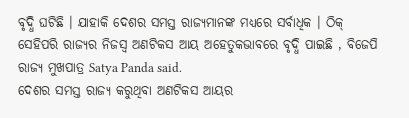ବୃଦ୍ଧି ଘଟିଛି । ଯାହାକି ଦେଶର ସମସ୍ତ ରାଜ୍ୟମାନଙ୍କ ମଧ୍ୟରେ ସର୍ବାଧିକ । ଠିକ୍ ସେହିପରି ରାଜ୍ୟର ନିଜସ୍ୱ ଅଣଟିକସ ଆୟ ଅହେତୁକଭାବରେ ବୃଦ୍ଧି ପାଇଛି , ବିଜେପି ରାଜ୍ୟ ମୁଖପାତ୍ର Satya Panda said.
ଦେଶର ସମସ୍ତ ରାଜ୍ୟ କରୁଥିବା ଅଣଟିକସ ଆୟର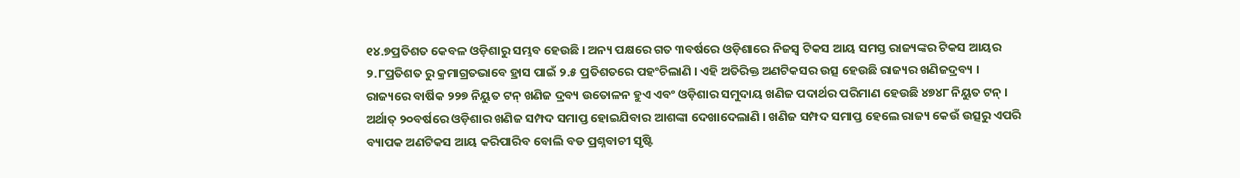୧୪.୭ପ୍ରତିଶତ କେବଳ ଓଡ଼ିଶାରୁ ସମ୍ଭବ ହେଉଛି । ଅନ୍ୟ ପକ୍ଷରେ ଗତ ୩ବର୍ଷରେ ଓଡ଼ିଶାରେ ନିଜସ୍ୱ ଟିକସ ଆୟ ସମସ୍ତ ରାଜ୍ୟଙ୍କର ଟିକସ ଆୟର ୨.୮ପ୍ରତିଶତ ରୁ କ୍ରମାଗ୍ରତଭାବେ ହ୍ରାସ ପାଇଁ ୨.୫ ପ୍ରତିଶତରେ ପହଂଚିଲାଣି । ଏହି ଅତିରିକ୍ତ ଅଣଟିକସର ଉତ୍ସ ହେଉଛି ରାଜ୍ୟର ଖଣିଜଦ୍ରବ୍ୟ । ରାଜ୍ୟରେ ବାର୍ଷିକ ୨୨୭ ନିୟୁତ ଟନ୍ ଖଣିଜ ଦ୍ରବ୍ୟ ଉତୋଳନ ହୁଏ ଏବଂ ଓଡ଼ିଶାର ସମୁଦାୟ ଖଣିଜ ପଦାର୍ଥର ପରିମାଣ ହେଉଛି ୪୭୪୮ ନିୟୁତ ଟନ୍ । ଅର୍ଥାତ୍ ୨୦ବର୍ଷରେ ଓଡ଼ିଶାର ଖଣିଜ ସମ୍ପଦ ସମାପ୍ତ ହୋଇଯିବାର ଆଶଙ୍କା ଦେଖାଦେଲାଣି । ଖଣିଜ ସମ୍ପଦ ସମାପ୍ତ ହେଲେ ରାଜ୍ୟ କେଉଁ ଉତ୍ସରୁ ଏପରି ବ୍ୟାପକ ଅଣଟିକସ ଆୟ କରିପାରିବ ବୋଲି ବଡ ପ୍ରଶ୍ନବାଚୀ ସୃଷ୍ଟି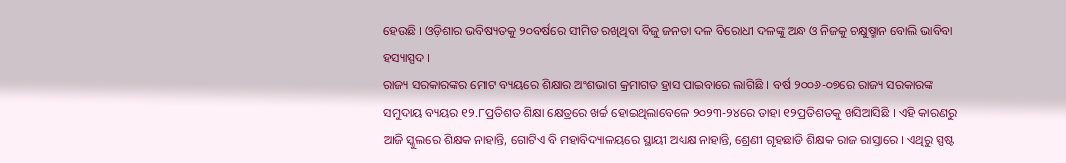ହେଉଛି । ଓଡ଼ିଶାର ଭବିଷ୍ୟତକୁ ୨୦ବର୍ଷରେ ସୀମିତ ରଖିଥିବା ବିଜୁ ଜନତା ଦଳ ବିରୋଧୀ ଦଳଙ୍କୁ ଅନ୍ଧ ଓ ନିଜକୁ ଚକ୍ଷୁଷ୍ମାନ ବୋଲି ଭାବିବା ହସ୍ୟାସ୍ପଦ ।
ରାଜ୍ୟ ସରକାରଙ୍କର ମୋଟ ବ୍ୟୟରେ ଶିକ୍ଷାର ଅଂଶଭାଗ କ୍ରମାଗତ ହ୍ରାସ ପାଇବାରେ ଲାଗିଛି । ବର୍ଷ ୨୦୦୬-୦୭ରେ ରାଜ୍ୟ ସରକାରଙ୍କ ସମୁଦାୟ ବ୍ୟୟର ୧୨.୮ପ୍ରତିଶତ ଶିକ୍ଷା କ୍ଷେତ୍ରରେ ଖର୍ଚ୍ଚ ହୋଇଥିଲାବେଳେ ୨୦୨୩-୨୪ରେ ତାହା ୧୨ପ୍ରତିଶତକୁ ଖସିଆସିଛି । ଏହି କାରଣରୁ ଆଜି ସ୍କୁଲରେ ଶିକ୍ଷକ ନାହାନ୍ତି, ଗୋଟିଏ ବି ମହାବିଦ୍ୟାଳୟରେ ସ୍ଥାୟୀ ଅଧ୍ୟକ୍ଷ ନାହାନ୍ତି, ଶ୍ରେଣୀ ଗୃହଛାଡି ଶିକ୍ଷକ ରାଜ ରାସ୍ତାରେ । ଏଥିରୁ ସ୍ପଷ୍ଟ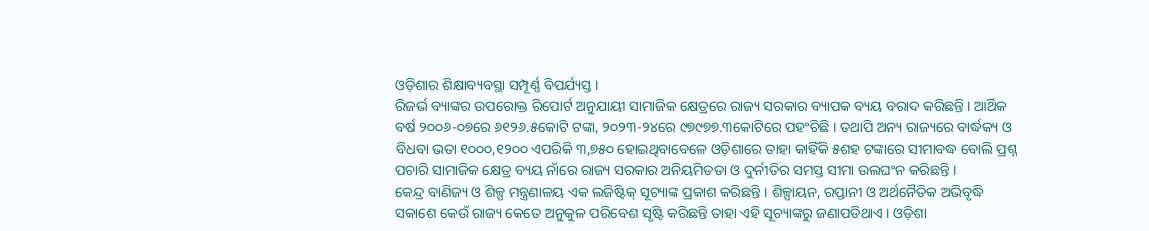ଓଡ଼ିଶାର ଶିକ୍ଷାବ୍ୟବସ୍ଥା ସମ୍ପୂର୍ଣ୍ଣ ବିପର୍ଯ୍ୟସ୍ତ ।
ରିଜର୍ଭ ବ୍ୟାଙ୍କର ଉପରୋକ୍ତ ରିପୋର୍ଟ ଅନୁଯାୟୀ ସାମାଜିକ କ୍ଷେତ୍ରରେ ରାଜ୍ୟ ସରକାର ବ୍ୟାପକ ବ୍ୟୟ ବରାଦ କରିଛନ୍ତି । ଆର୍ଥିକ ବର୍ଷ ୨୦୦୬-୦୭ରେ ୬୧୨୬.୫କୋଟି ଟଙ୍କା, ୨୦୨୩-୨୪ରେ ୯୭୯୭୭.୩କୋଟିରେ ପହଂଚିଛି । ତଥାପି ଅନ୍ୟ ରାଜ୍ୟରେ ବାର୍ଦ୍ଧକ୍ୟ ଓ ବିଧବା ଭତା ୧୦୦୦,୧୨୦୦ ଏପରିକି ୩,୭୫୦ ହୋଇଥିବାବେଳେ ଓଡ଼ିଶାରେ ତାହା କାହିଁକି ୫ଶହ ଟଙ୍କାରେ ସୀମାବଦ୍ଧ ବୋଲି ପ୍ରଶ୍ନ ପଚାରି ସାମାଜିକ କ୍ଷେତ୍ର ବ୍ୟୟ ନାଁରେ ରାଜ୍ୟ ସରକାର ଅନିୟମିତତା ଓ ଦୁର୍ନୀତିର ସମସ୍ତ ସୀମା ଉଲଘଂନ କରିଛନ୍ତି ।
କେନ୍ଦ୍ର ବାଣିଜ୍ୟ ଓ ଶିଳ୍ପ ମନ୍ତ୍ରଣାଳୟ ଏକ ଲଜିଷ୍ଟିକ୍ ସୂଚ୍ୟାଙ୍କ ପ୍ରକାଶ କରିଛନ୍ତି । ଶିଳ୍ପାୟନ, ରପ୍ତାନୀ ଓ ଅର୍ଥନୈତିକ ଅଭିବୃଦ୍ଧି ସକାଶେ କେଉଁ ରାଜ୍ୟ କେତେ ଅନୁକୁଳ ପରିବେଶ ସୃଷ୍ଟି କରିଛନ୍ତି ତାହା ଏହି ସୂଚ୍ୟାଙ୍କରୁ ଜଣାପଡିଥାଏ । ଓଡ଼ିଶା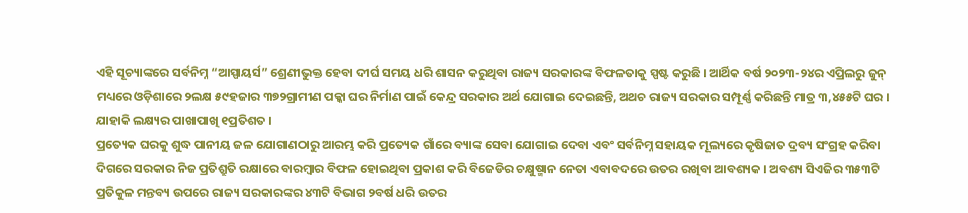ଏହି ସୂଚ୍ୟାଙ୍କରେ ସର୍ବନିମ୍ନ “ଆସ୍ପାୟର୍ସ” ଶ୍ରେଣୀଭୁକ୍ତ ହେବା ଦୀର୍ଘ ସମୟ ଧରି ଶାସନ କରୁଥିବା ରାଜ୍ୟ ସରକାରଙ୍କ ବିଫଳତାକୁ ସ୍ପଷ୍ଟ କରୁଛି । ଆର୍ଥିକ ବର୍ଷ ୨୦୨୩-୨୪ର ଏପ୍ରିଲରୁ ଜୁନ୍ ମଧ୍ୟରେ ଓଡ଼ିଶାରେ ୨ଲକ୍ଷ ୫୯ହଜାର ୩୭୨ଗ୍ରାମୀଣ ପକ୍କା ଘର ନିର୍ମାଣ ପାଇଁ କେନ୍ଦ୍ର ସରକାର ଅର୍ଥ ଯୋଗାଇ ଦେଇଛନ୍ତି, ଅଥଚ ରାଜ୍ୟ ସରକାର ସମ୍ପୂର୍ଣ୍ଣ କରିଛନ୍ତି ମାତ୍ର ୩,୪୫୫ଟି ଘର । ଯାହାକି ଲକ୍ଷ୍ୟର ପାଖାପାଖି ୧ପ୍ରତିଶତ ।
ପ୍ରତ୍ୟେକ ଘରକୁ ଶୁଦ୍ଧ ପାନୀୟ ଜଳ ଯୋଗାଣଠାରୁ ଆରମ୍ଭ କରି ପ୍ରତ୍ୟେକ ଗାଁରେ ବ୍ୟାଙ୍କ ସେବା ଯୋଗାଇ ଦେବା ଏବଂ ସର୍ବନିମ୍ନ ସହାୟକ ମୂଲ୍ୟରେ କୃଷିଜାତ ଦ୍ରବ୍ୟ ସଂଗ୍ରହ କରିବା ଦିଗରେ ସରକାର ନିଜ ପ୍ରତିଶ୍ରୁତି ରକ୍ଷାରେ ବାରମ୍ବାର ବିଫଳ ହୋଇଥିବା ପ୍ରକାଶ କରି ବିଜେଡିର ଚକ୍ଷୁଷ୍ମାନ ନେତା ଏବାବଦରେ ଉତର ରଖିବା ଆବଶ୍ୟକ । ଅବଶ୍ୟ ସିଏଜିର ୩୫୩ଟି ପ୍ରତିକୁଳ ମନ୍ତବ୍ୟ ଉପରେ ରାଜ୍ୟ ସରକାରଙ୍କର ୪୩ଟି ବିଭାଗ ୨ବର୍ଷ ଧରି ଉତର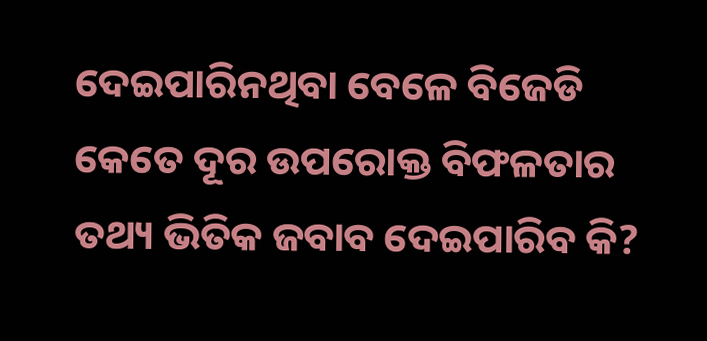ଦେଇପାରିନଥିବା ବେଳେ ବିଜେଡି କେତେ ଦୂର ଉପରୋକ୍ତ ବିଫଳତାର ତଥ୍ୟ ଭିତିକ ଜବାବ ଦେଇପାରିବ କି?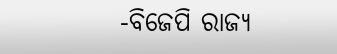-ବିଜେପି ରାଜ୍ୟ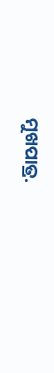ମୁଖପାତ୍ର.